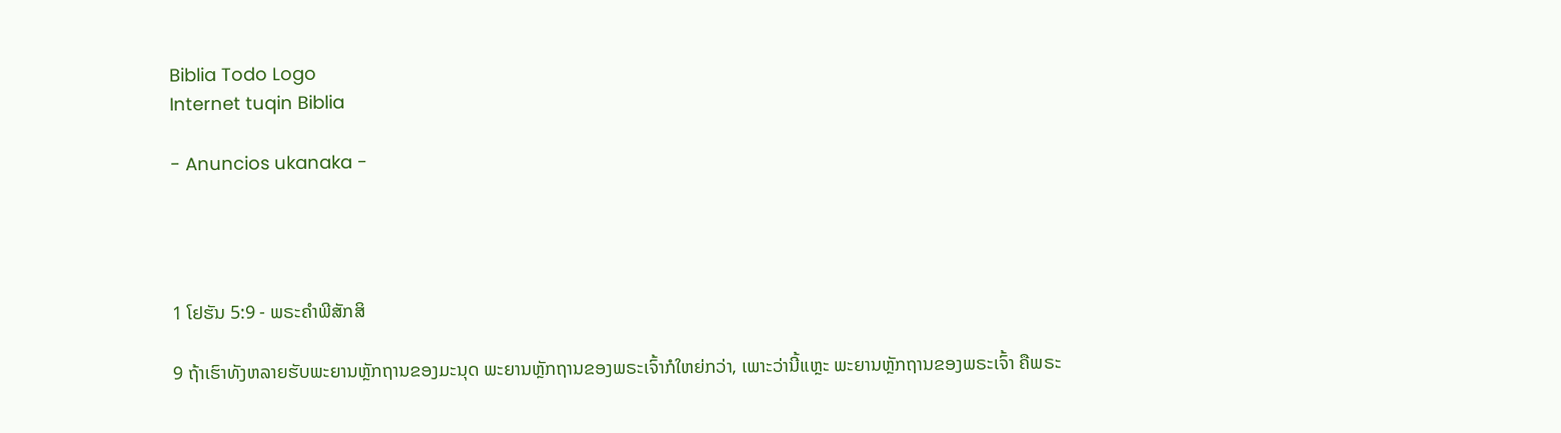Biblia Todo Logo
Internet tuqin Biblia

- Anuncios ukanaka -




1 ໂຢຮັນ 5:9 - ພຣະຄຳພີສັກສິ

9 ຖ້າເຮົາທັງຫລາຍຮັບພະຍານຫຼັກຖານຂອງມະນຸດ ພະຍານຫຼັກຖານຂອງພຣະເຈົ້າກໍໃຫຍ່ກວ່າ, ເພາະວ່ານີ້ແຫຼະ ພະຍານຫຼັກຖານຂອງພຣະເຈົ້າ ຄືພຣະ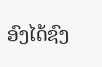ອົງໄດ້ຊົງ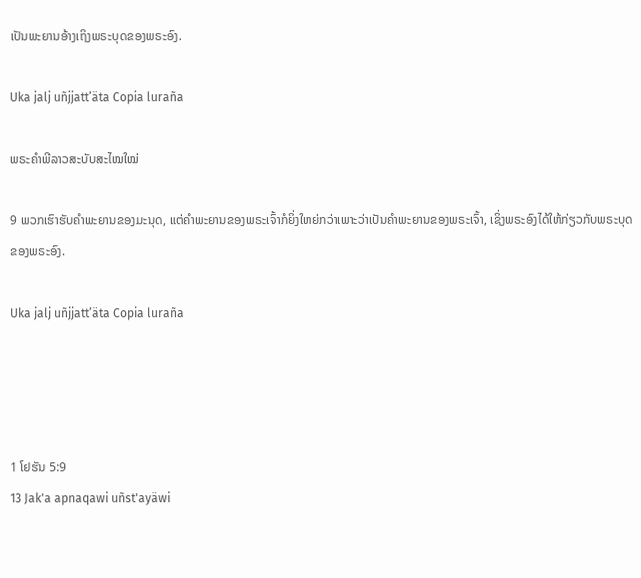ເປັນພະຍານອ້າງເຖິງພຣະບຸດຂອງພຣະອົງ.

Uka jalj uñjjattʼäta Copia luraña

ພຣະຄຳພີລາວສະບັບສະໄໝໃໝ່

9 ພວກເຮົາຮັບຄຳພະຍານຂອງມະນຸດ, ແຕ່ຄຳພະຍານຂອງພຣະເຈົ້າກໍຍິ່ງໃຫຍ່ກວ່າເພາະວ່າເປັນຄຳພະຍານຂອງພຣະເຈົ້າ, ເຊິ່ງພຣະອົງໄດ້ໃຫ້ກ່ຽວກັບພຣະບຸດຂອງພຣະອົງ.

Uka jalj uñjjattʼäta Copia luraña




1 ໂຢຮັນ 5:9
13 Jak'a apnaqawi uñst'ayäwi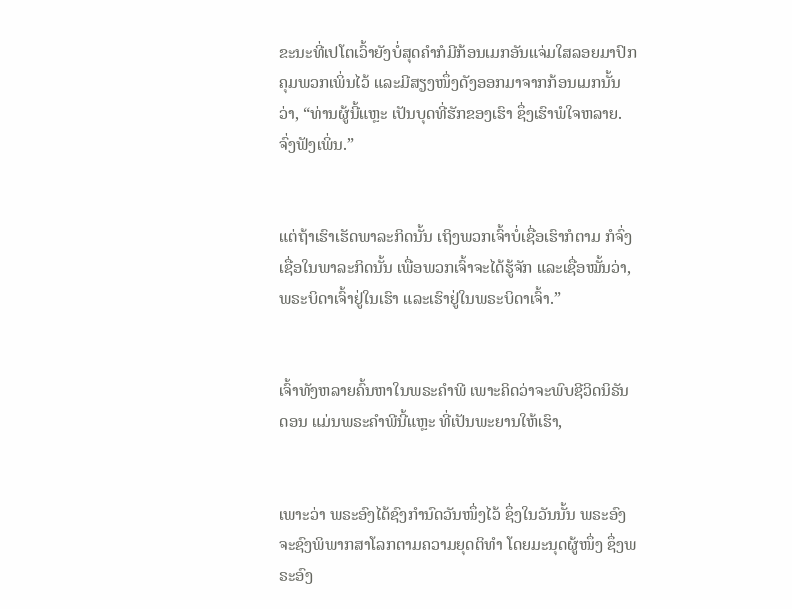ຂະນະທີ່ເປໂຕເວົ້າຍັງບໍ່ສຸດຄຳກໍມີກ້ອນເມກອັນແຈ່ມໃສລອຍມາປົກຄຸມພວກເພິ່ນໄວ້ ແລະມີສຽງໜຶ່ງດັງອອກມາຈາກກ້ອນເມກນັ້ນວ່າ, “ທ່ານຜູ້ນີ້ແຫຼະ ເປັນບຸດທີ່ຮັກຂອງເຮົາ ຊຶ່ງເຮົາພໍໃຈຫລາຍ. ຈົ່ງຟັງເພິ່ນ.”


ແຕ່ຖ້າເຮົາເຮັດພາລະກິດນັ້ນ ເຖິງພວກເຈົ້າບໍ່ເຊື່ອເຮົາກໍຕາມ ກໍຈົ່ງເຊື່ອໃນພາລະກິດນັ້ນ ເພື່ອພວກເຈົ້າຈະໄດ້ຮູ້ຈັກ ແລະເຊື່ອໝັ້ນວ່າ, ພຣະບິດາເຈົ້າຢູ່ໃນເຮົາ ແລະເຮົາຢູ່ໃນພຣະບິດາເຈົ້າ.”


ເຈົ້າທັງຫລາຍຄົ້ນຫາໃນພຣະຄຳພີ ເພາະຄິດວ່າຈະພົບຊີວິດນິຣັນດອນ ແມ່ນພຣະຄຳພີນີ້ແຫຼະ ທີ່ເປັນພະຍານໃຫ້ເຮົາ,


ເພາະວ່າ ພຣະອົງໄດ້ຊົງກຳນົດວັນໜຶ່ງໄວ້ ຊຶ່ງໃນວັນນັ້ນ ພຣະອົງຈະຊົງພິພາກສາໂລກຕາມຄວາມຍຸດຕິທຳ ໂດຍມະນຸດຜູ້ໜຶ່ງ ຊຶ່ງພຣະອົງ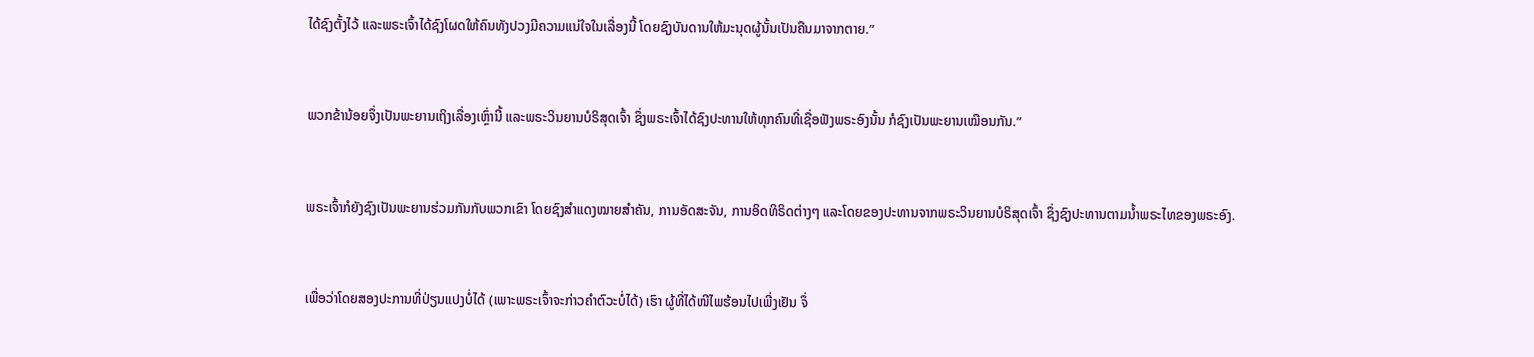ໄດ້ຊົງຕັ້ງໄວ້ ແລະພຣະເຈົ້າໄດ້ຊົງໂຜດໃຫ້ຄົນທັງປວງມີຄວາມແນ່ໃຈໃນເລື່ອງນີ້ ໂດຍຊົງບັນດານໃຫ້ມະນຸດຜູ້ນັ້ນເປັນຄືນມາຈາກຕາຍ.”


ພວກຂ້ານ້ອຍຈຶ່ງເປັນພະຍານເຖິງເລື່ອງເຫຼົ່ານີ້ ແລະພຣະວິນຍານບໍຣິສຸດເຈົ້າ ຊຶ່ງພຣະເຈົ້າໄດ້ຊົງປະທານໃຫ້ທຸກຄົນທີ່ເຊື່ອຟັງພຣະອົງນັ້ນ ກໍຊົງເປັນພະຍານເໝືອນກັນ.”


ພຣະເຈົ້າກໍຍັງຊົງເປັນພະຍານຮ່ວມກັນກັບພວກເຂົາ ໂດຍຊົງສຳແດງໝາຍສຳຄັນ, ການອັດສະຈັນ, ການອິດທິຣິດຕ່າງໆ ແລະໂດຍຂອງປະທານຈາກພຣະວິນຍານບໍຣິສຸດເຈົ້າ ຊຶ່ງຊົງປະທານຕາມນໍ້າພຣະໄທຂອງພຣະອົງ.


ເພື່ອວ່າໂດຍສອງປະການທີ່ປ່ຽນແປງບໍ່ໄດ້ (ເພາະພຣະເຈົ້າຈະກ່າວຄຳຕົວະບໍ່ໄດ້) ເຮົາ ຜູ້ທີ່ໄດ້ໜີໄພຮ້ອນໄປເພີ່ງເຢັນ ຈຶ່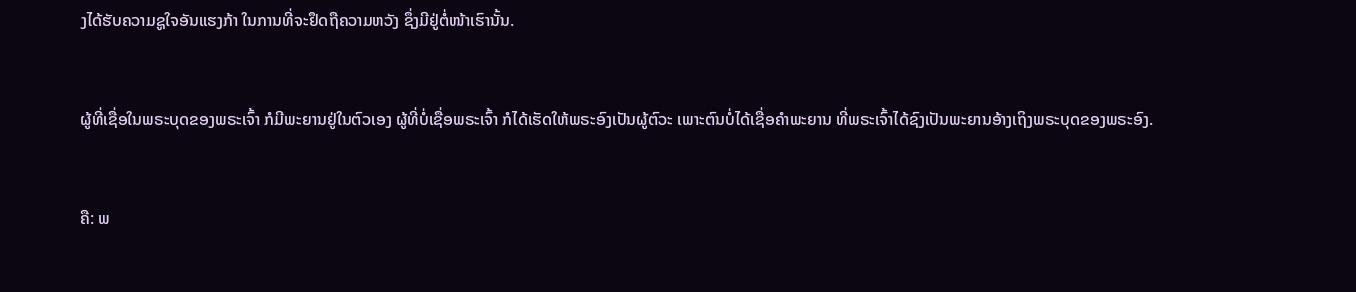ງໄດ້ຮັບຄວາມຊູໃຈອັນແຮງກ້າ ໃນການທີ່ຈະຢຶດຖືຄວາມຫວັງ ຊຶ່ງມີຢູ່ຕໍ່ໜ້າເຮົານັ້ນ.


ຜູ້ທີ່ເຊື່ອໃນພຣະບຸດຂອງພຣະເຈົ້າ ກໍມີພະຍານຢູ່ໃນຕົວເອງ ຜູ້ທີ່ບໍ່ເຊື່ອພຣະເຈົ້າ ກໍໄດ້ເຮັດໃຫ້ພຣະອົງເປັນຜູ້ຕົວະ ເພາະຕົນບໍ່ໄດ້ເຊື່ອຄຳພະຍານ ທີ່ພຣະເຈົ້າໄດ້ຊົງເປັນພະຍານອ້າງເຖິງພຣະບຸດຂອງພຣະອົງ.


ຄື: ພ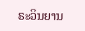ຣະວິນຍານ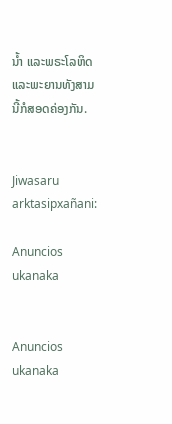ນໍ້າ ແລະພຣະໂລຫິດ ແລະພະຍານທັງສາມນີ້ກໍສອດຄ່ອງກັນ.


Jiwasaru arktasipxañani:

Anuncios ukanaka


Anuncios ukanaka